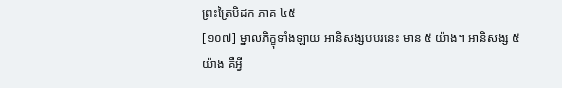ព្រះត្រៃបិដក ភាគ ៤៥
[១០៧] ម្នាលភិក្ខុទាំងឡាយ អានិសង្សបបរនេះ មាន ៥ យ៉ាង។ អានិសង្ស ៥ យ៉ាង គឺអ្វី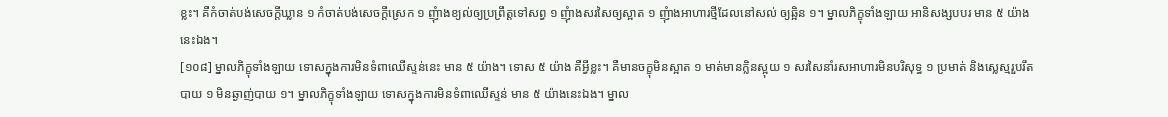ខ្លះ។ គឺកំចាត់បង់សេចក្តីឃ្លាន ១ កំចាត់បង់សេចក្តីស្រេក ១ ញុំាងខ្យល់ឲ្យប្រព្រឹត្តទៅសព្វ ១ ញុំាងសរសៃឲ្យស្អាត ១ ញុំាងអាហារថ្មីដែលនៅសល់ ឲ្យឆ្អិន ១។ ម្នាលភិក្ខុទាំងឡាយ អានិសង្សបបរ មាន ៥ យ៉ាងនេះឯង។
[១០៨] ម្នាលភិក្ខុទាំងឡាយ ទោសក្នុងការមិនទំពាឈើស្ទន់នេះ មាន ៥ យ៉ាង។ ទោស ៥ យ៉ាង គឺអ្វីខ្លះ។ គឺមានចក្ខុមិនស្អាត ១ មាត់មានក្លិនស្អុយ ១ សរសៃនាំរសអាហារមិនបរិសុទ្ធ ១ ប្រមាត់ និងស្លេស្មរួបរឹតបាយ ១ មិនឆ្ងាញ់បាយ ១។ ម្នាលភិក្ខុទាំងឡាយ ទោសក្នុងការមិនទំពាឈើស្ទន់ មាន ៥ យ៉ាងនេះឯង។ ម្នាល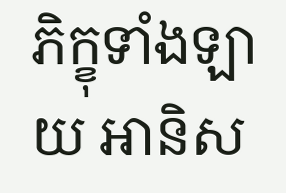ភិក្ខុទាំងឡាយ អានិស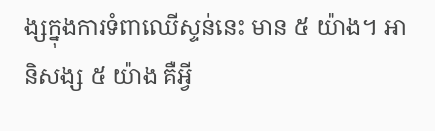ង្សក្នុងការទំពាឈើស្ទន់នេះ មាន ៥ យ៉ាង។ អានិសង្ស ៥ យ៉ាង គឺអ្វី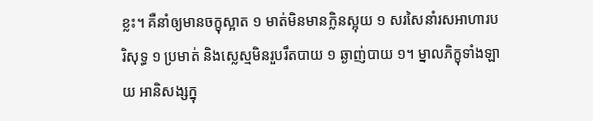ខ្លះ។ គឺនាំឲ្យមានចក្ខុស្អាត ១ មាត់មិនមានក្លិនស្អុយ ១ សរសៃនាំរសអាហារបរិសុទ្ធ ១ ប្រមាត់ និងស្លេស្មមិនរួបរឹតបាយ ១ ឆ្ងាញ់បាយ ១។ ម្នាលភិក្ខុទាំងឡាយ អានិសង្សក្នុ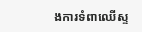ងការទំពាឈើស្ទ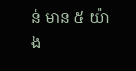ន់ មាន ៥ យ៉ាង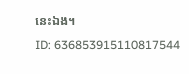នេះឯង។
ID: 636853915110817544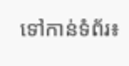ទៅកាន់ទំព័រ៖